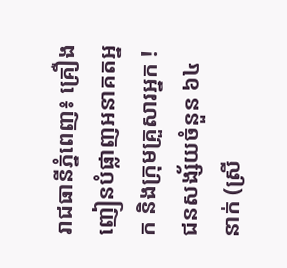រាជធានីភ្នំពេញ៖ គ្រឿងញៀនបំផ្លាញអនាគតអ្នក និងក្រុមគ្រួសារអ្នក ! ជនសង្ស័យចំនួន ៦៤នាក់ (ស្រី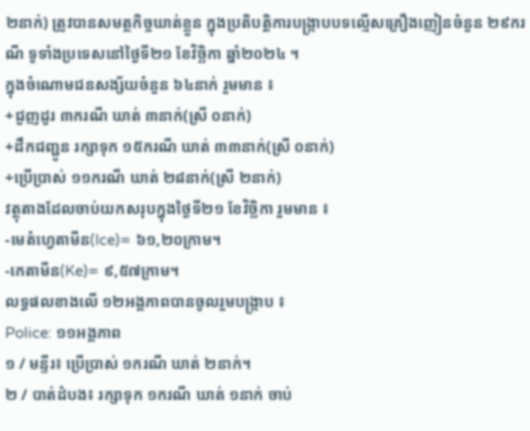២នាក់) ត្រូវបានសមត្ថកិច្ចឃាត់ខ្លួន ក្នុងប្រតិបត្តិការបង្ក្រាបបទល្មើសគ្រឿងញៀនចំនួន ២៩ករណី ទូទាំងប្រទេសនៅថ្ងៃទី២១ ខែវិច្ឆិកា ឆ្នាំ២០២៤ ។
ក្នុងចំណោមជនសង្ស័យចំនួន ៦៤នាក់ រួមមាន ៖
+ជួញដូរ ៣ករណី ឃាត់ ៣នាក់(ស្រី ០នាក់)
+ដឹកជញ្ជូន រក្សាទុក ១៥ករណី ឃាត់ ៣៣នាក់(ស្រី ០នាក់)
+ប្រើប្រាស់ ១១ករណី ឃាត់ ២៨នាក់(ស្រី ២នាក់)
វត្ថុតាងដែលចាប់យកសរុបក្នុងថ្ងៃទី២១ ខែវិច្ឆិកា រួមមាន ៖
-មេតំហ្វេតាមីន(Ice)= ៦១,២០ក្រាម។
-កេតាមីន(Ke)= ៩,៥៧ក្រាម។
លទ្ធផលខាងលើ ១២អង្គភាពបានចូលរួមបង្ក្រាប ៖
Police: ១១អង្គភាព
១ / មន្ទីរ៖ ប្រើប្រាស់ ១ករណី ឃាត់ ២នាក់។
២ / បាត់ដំបង៖ រក្សាទុក ១ករណី ឃាត់ ១នាក់ ចាប់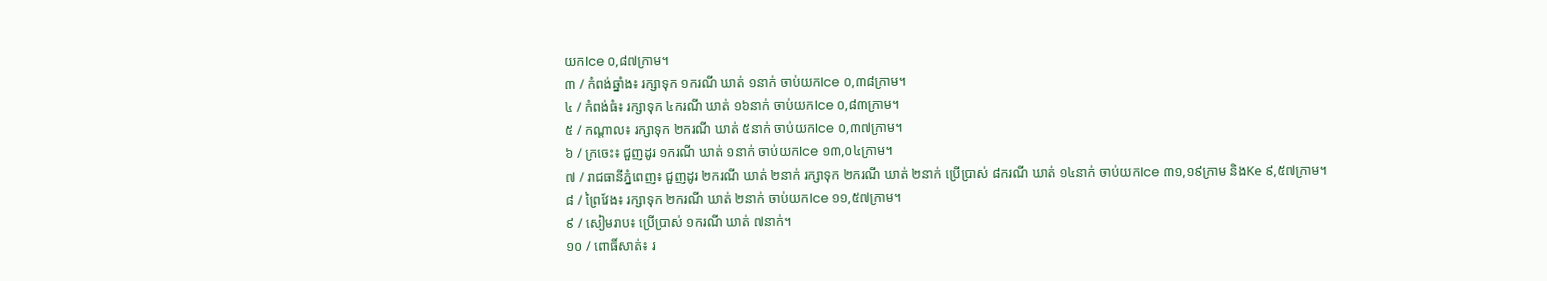យកIce ០,៨៧ក្រាម។
៣ / កំពង់ឆ្នាំង៖ រក្សាទុក ១ករណី ឃាត់ ១នាក់ ចាប់យកIce ០,៣៨ក្រាម។
៤ / កំពង់ធំ៖ រក្សាទុក ៤ករណី ឃាត់ ១៦នាក់ ចាប់យកIce ០,៨៣ក្រាម។
៥ / កណ្តាល៖ រក្សាទុក ២ករណី ឃាត់ ៥នាក់ ចាប់យកIce ០,៣៧ក្រាម។
៦ / ក្រចេះ៖ ជួញដូរ ១ករណី ឃាត់ ១នាក់ ចាប់យកIce ១៣,០៤ក្រាម។
៧ / រាជធានីភ្នំពេញ៖ ជួញដូរ ២ករណី ឃាត់ ២នាក់ រក្សាទុក ២ករណី ឃាត់ ២នាក់ ប្រើប្រាស់ ៨ករណី ឃាត់ ១៤នាក់ ចាប់យកIce ៣១,១៩ក្រាម និងKe ៩,៥៧ក្រាម។
៨ / ព្រៃវែង៖ រក្សាទុក ២ករណី ឃាត់ ២នាក់ ចាប់យកIce ១១,៥៧ក្រាម។
៩ / សៀមរាប៖ ប្រើប្រាស់ ១ករណី ឃាត់ ៧នាក់។
១០ / ពោធិ៍សាត់៖ រ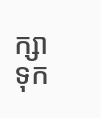ក្សាទុក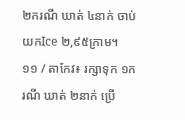២ករណី ឃាត់ ៤នាក់ ចាប់យកIce ២,៩៥ក្រាម។
១១ / តាកែវ៖ រក្សាទុក ១ករណី ឃាត់ ២នាក់ ប្រើ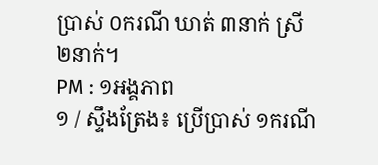ប្រាស់ ០ករណី ឃាត់ ៣នាក់ ស្រី ២នាក់។
PM : ១អង្គភាព
១ / ស្ទឹងត្រែង៖ ប្រើប្រាស់ ១ករណី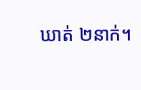ឃាត់ ២នាក់។